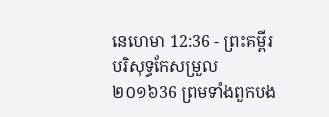នេហេមា 12:36 - ព្រះគម្ពីរបរិសុទ្ធកែសម្រួល ២០១៦36 ព្រមទាំងពួកបង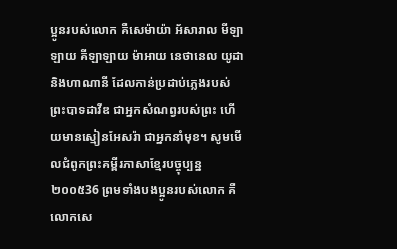ប្អូនរបស់លោក គឺសេម៉ាយ៉ា អ័សារាល មីឡាឡាយ គីឡាឡាយ ម៉ាអាយ នេថានេល យូដា និងហាណានី ដែលកាន់ប្រដាប់ភ្លេងរបស់ព្រះបាទដាវីឌ ជាអ្នកសំណព្វរបស់ព្រះ ហើយមានស្មៀនអែសរ៉ា ជាអ្នកនាំមុខ។ សូមមើលជំពូកព្រះគម្ពីរភាសាខ្មែរបច្ចុប្បន្ន ២០០៥36 ព្រមទាំងបងប្អូនរបស់លោក គឺលោកសេ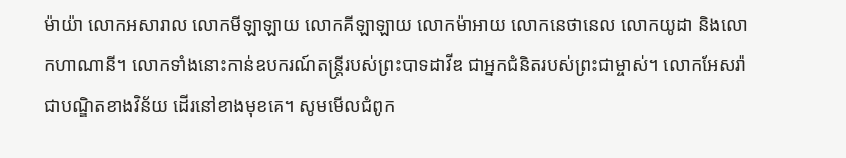ម៉ាយ៉ា លោកអសារាល លោកមីឡាឡាយ លោកគីឡាឡាយ លោកម៉ាអាយ លោកនេថានេល លោកយូដា និងលោកហាណានី។ លោកទាំងនោះកាន់ឧបករណ៍តន្ដ្រីរបស់ព្រះបាទដាវីឌ ជាអ្នកជំនិតរបស់ព្រះជាម្ចាស់។ លោកអែសរ៉ា ជាបណ្ឌិតខាងវិន័យ ដើរនៅខាងមុខគេ។ សូមមើលជំពូក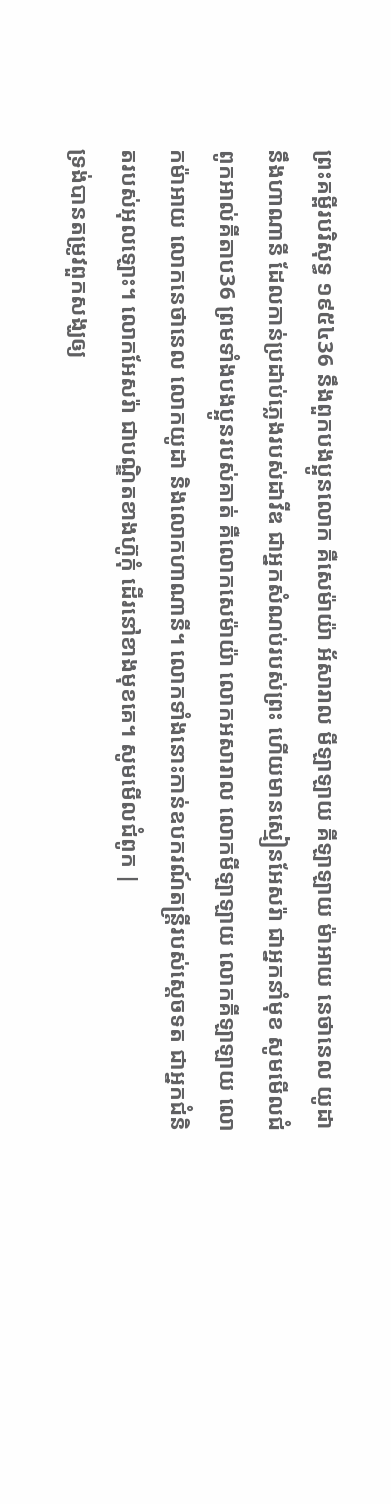ព្រះគម្ពីរបរិសុទ្ធ ១៩៥៤36 នឹងពួកបងប្អូនលោក គឺសេម៉ាយ៉ា អ័សារាល មីឡាឡាយ គីឡាឡាយ ម៉ាអាយ នេថានេល យូដា នឹងហាណានី ដែលកាន់ប្រដាប់ភ្លេងរបស់ដាវីឌ ជាអ្នកសំណប់របស់ព្រះ ហើយមានស្មៀនអែសរ៉ា ជាអ្នកនាំមុខ សូមមើលជំពូកអាល់គីតាប36 ព្រមទាំងបងប្អូនរបស់គាត់ គឺលោកសេម៉ាយ៉ា លោកអសារាល លោកមីឡាឡាយ លោកគីឡាឡាយ លោកម៉ាអាយ លោកនេថានេល លោកយូដា និងលោកហាណានី។ លោកទាំងនោះកាន់ឧបករណ៍តន្ដ្រីរបស់ស្តេចទត ជាអ្នកជំនិតរបស់អុលឡោះ។ លោកអែសរ៉ា ជាបណ្ឌិតខាងហ៊ូកុំ ដើរនៅខាងមុខគេ។ សូមមើលជំពូក |
ទ្រង់បានតម្រូវពួកសង្ឃឲ្យ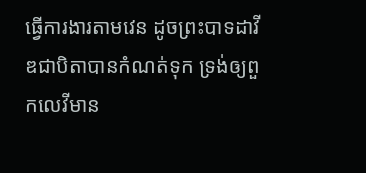ធ្វើការងារតាមវេន ដូចព្រះបាទដាវីឌជាបិតាបានកំណត់ទុក ទ្រង់ឲ្យពួកលេវីមាន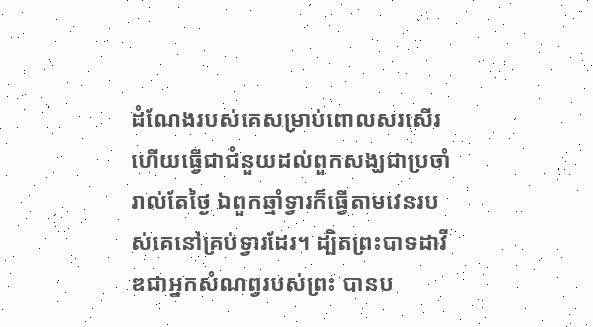ដំណែងរបស់គេសម្រាប់ពោលសរសើរ ហើយធ្វើជាជំនួយដល់ពួកសង្ឃជាប្រចាំរាល់តែថ្ងៃ ឯពួកឆ្មាំទ្វារក៏ធ្វើតាមវេនរបស់គេនៅគ្រប់ទ្វារដែរ។ ដ្បិតព្រះបាទដាវីឌជាអ្នកសំណព្វរបស់ព្រះ បានប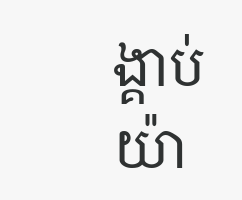ង្គាប់យ៉ា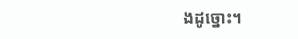ងដូច្នោះ។